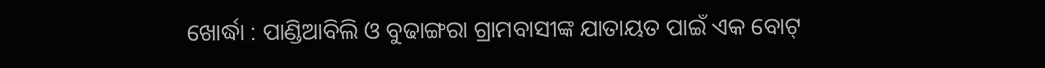ଖୋର୍ଦ୍ଧା : ପାଣ୍ଡିଆବିଲି ଓ ବୁଢାଙ୍ଗରା ଗ୍ରାମବାସୀଙ୍କ ଯାତାୟତ ପାଇଁ ଏକ ବୋଟ୍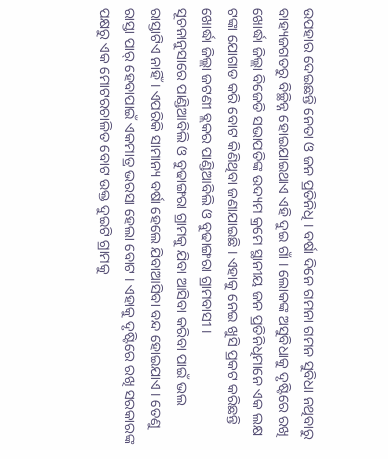ଉପହାର ଦେଇଛନ୍ତି ନେତା ଓ ଜନ ପ୍ରତିନିଧି । ବର୍ଷା ଦିନେ ଗମନା ଗମନ ସୁବିଧା ନଥିବାରୁ ବାହ୍ୟଜଗତରୁ ବିଚ୍ଛିନ୍ନ ହୋଇଯାଇଥାଏ ଏହି ଦୁଇ ଗାଁ । ଲୋକଙ୍କ ଅସୁବିଧାକୁ ଦୃଷ୍ଟିରେ ରଖି ଖୋର୍ଦ୍ଧା ଜିଲ୍ଲା ବିଜେଡି ସଭାପତିଙ୍କ ଉଦ୍ୟମ କ୍ରମେ ସ୍ଥାନୀୟ ଜନ ପ୍ରତିନିଧିମାନେ ଏକ ଲକ୍ଷ ଟଙ୍କା ଯୋଗାଡ କରି ବୋଟ କିଣିଥିବା ଜଣାଯାଇଛି । ଏହାକୁ ନେଇ ଖୁସି ପ୍ରକଟ କରିଛନ୍ତି ଖୋର୍ଦ୍ଧା ଜିଲ୍ଲା ଜଟଣୀ ବ୍ଲକର ପାଣ୍ଡିଆବିଲି ଓ ବୁଢାଙ୍ଗରା ଗ୍ରାମବାସୀ ।
ସୂଚନାନୁସାରେ ପାଣ୍ଡିଆବିଲି ଓ ବୁଢାଙ୍ଗରା ଗ୍ରାମକୁ ଯିବା ଆସିବା କରିବା ପାଇଁ ଭଲ ରାସ୍ତାଟିଏ ନାହିଁ । ଏପରିକି ସାମାନ୍ୟ ବର୍ଷା ହେଲେ ଯିବାଆସିବା ବନ୍ଦ ହୋଇଯାଏ । ତେଣୁ ରାସ୍ତା ପାର୍ ହେବାପାଇଁ ଏକମାତ୍ର ଭରସା ହେଲା ବୋଟ । ଏହାକୁ ଦୃଷ୍ଟିରେ ରଖି ସରକାରଙ୍କ ପକ୍ଷରୁ ଏକ ମୋଟରଚାଳିତ ବୋଟ ଉକ୍ତ ଦୁଇଟି ଗ୍ରାମକୁ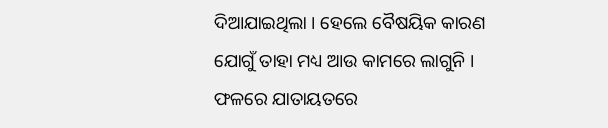ଦିଆଯାଇଥିଲା । ହେଲେ ବୈଷୟିକ କାରଣ ଯୋଗୁଁ ତାହା ମଧ୍ୟ ଆଉ କାମରେ ଲାଗୁନି । ଫଳରେ ଯାତାୟତରେ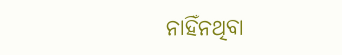ନାହିଁନଥିବା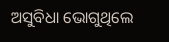ଅସୁବିଧା ଭୋଗୁଥିଲେ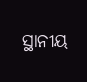ସ୍ଥାନୀୟ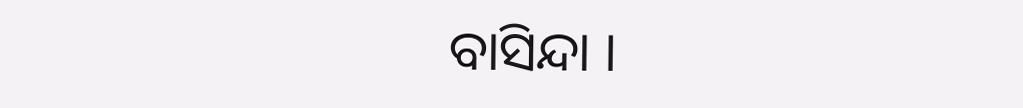ବାସିନ୍ଦା ।